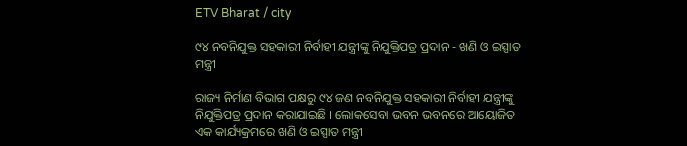ETV Bharat / city

୯୪ ନବନିଯୁକ୍ତ ସହକାରୀ ନିର୍ବାହୀ ଯନ୍ତ୍ରୀଙ୍କୁ ନିଯୁକ୍ତିପତ୍ର ପ୍ରଦାନ - ଖଣି ଓ ଇସ୍ପାତ ମନ୍ତ୍ରୀ

ରାଜ୍ୟ ନିର୍ମାଣ ବିଭାଗ ପକ୍ଷରୁ ୯୪ ଜଣ ନବନିଯୁକ୍ତ ସହକାରୀ ନିର୍ବାହୀ ଯନ୍ତ୍ରୀଙ୍କୁ ନିଯୁକ୍ତିପତ୍ର ପ୍ରଦାନ କରାଯାଇଛି । ଲୋକସେବା ଭବନ ଭବନରେ ଆୟୋଜିତ ଏକ କାର୍ଯ୍ୟକ୍ରମରେ ଖଣି ଓ ଇସ୍ପାତ ମନ୍ତ୍ରୀ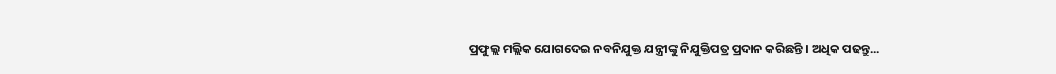ପ୍ରଫୁଲ୍ଲ ମଲ୍ଲିକ ଯୋଗଦେଇ ନବନିଯୁକ୍ତ ଯନ୍ତ୍ରୀଙ୍କୁ ନିଯୁକ୍ତିପତ୍ର ପ୍ରଦାନ କରିଛନ୍ତି । ଅଧିକ ପଢନ୍ତୁ...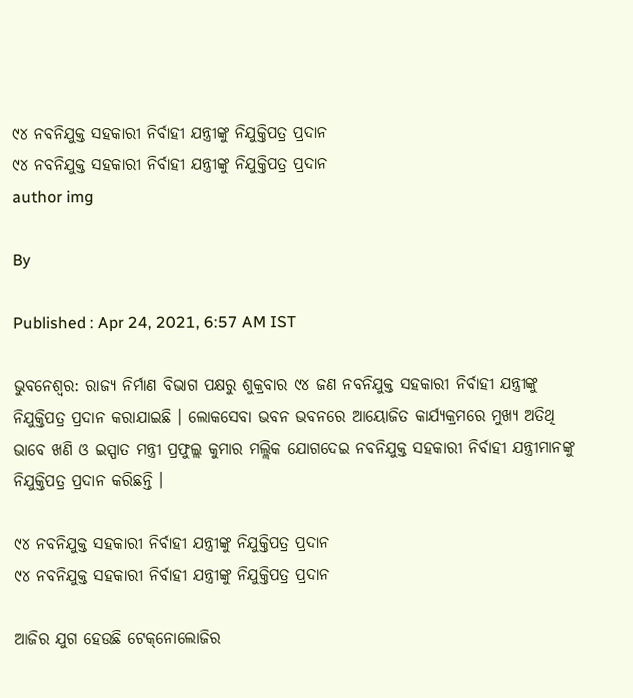୯୪ ନବନିଯୁକ୍ତ ସହକାରୀ ନିର୍ବାହୀ ଯନ୍ତ୍ରୀଙ୍କୁ ନିଯୁକ୍ତିପତ୍ର ପ୍ରଦାନ
୯୪ ନବନିଯୁକ୍ତ ସହକାରୀ ନିର୍ବାହୀ ଯନ୍ତ୍ରୀଙ୍କୁ ନିଯୁକ୍ତିପତ୍ର ପ୍ରଦାନ
author img

By

Published : Apr 24, 2021, 6:57 AM IST

ଭୁବନେଶ୍ବର: ରାଜ୍ୟ ନିର୍ମାଣ ବିଭାଗ ପକ୍ଷରୁ ଶୁକ୍ରବାର ୯୪ ଜଣ ନବନିଯୁକ୍ତ ସହକାରୀ ନିର୍ବାହୀ ଯନ୍ତ୍ରୀଙ୍କୁ ନିଯୁକ୍ତିପତ୍ର ପ୍ରଦାନ କରାଯାଇଛି । ଲୋକସେବା ଭବନ ଭବନରେ ଆୟୋଜିତ କାର୍ଯ୍ୟକ୍ରମରେ ମୁଖ୍ୟ ଅତିଥି ଭାବେ ଖଣି ଓ ଇସ୍ପାତ ମନ୍ତ୍ରୀ ପ୍ରଫୁଲ୍ଲ କୁମାର ମଲ୍ଲିକ ଯୋଗଦେଇ ନବନିଯୁକ୍ତ ସହକାରୀ ନିର୍ବାହୀ ଯନ୍ତ୍ରୀମାନଙ୍କୁ ନିଯୁକ୍ତିପତ୍ର ପ୍ରଦାନ କରିଛନ୍ତି ।

୯୪ ନବନିଯୁକ୍ତ ସହକାରୀ ନିର୍ବାହୀ ଯନ୍ତ୍ରୀଙ୍କୁ ନିଯୁକ୍ତିପତ୍ର ପ୍ରଦାନ
୯୪ ନବନିଯୁକ୍ତ ସହକାରୀ ନିର୍ବାହୀ ଯନ୍ତ୍ରୀଙ୍କୁ ନିଯୁକ୍ତିପତ୍ର ପ୍ରଦାନ

ଆଜିର ଯୁଗ ହେଉଛି ଟେକ୍‌ନୋଲୋଜିର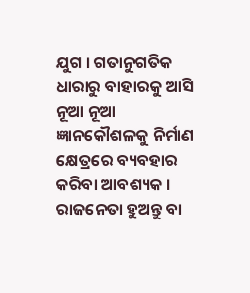ଯୁଗ । ଗତାନୁଗତିକ ଧାରାରୁ ବାହାରକୁ ଆସି ନୂଆ ନୂଆ ଜ୍ଞାନକୌଶଳକୁ ନିର୍ମାଣ କ୍ଷେତ୍ରରେ ବ୍ୟବହାର କରିବା ଆବଶ୍ୟକ । ରାଜନେତା ହୁଅନ୍ତୁ ବା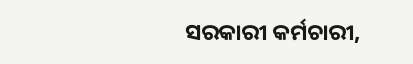ସରକାରୀ କର୍ମଚାରୀ,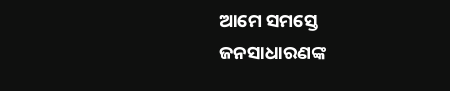ଆମେ ସମସ୍ତେ ଜନସାଧାରଣଙ୍କ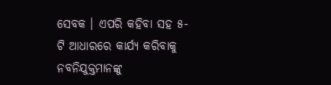ସେବକ । ଏପରି କହିବା ସହ ୫-ଟି ଆଧାରରେ କାର୍ଯ୍ୟ କରିବାକୁ ନବନିଯୁକ୍ତମାନଙ୍କୁ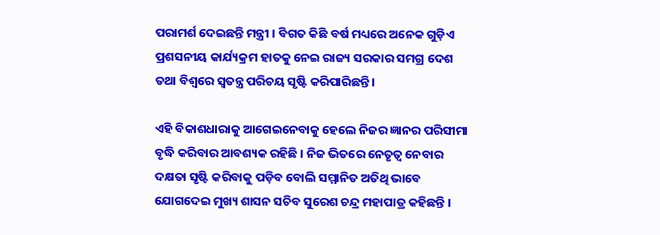ପରାମର୍ଶ ଦେଇଛନ୍ତି ମନ୍ତ୍ରୀ । ବିଗତ କିଛି ବର୍ଷ ମଧ୍ୟରେ ଅନେକ ଗୁଡ଼ିଏ ପ୍ରଶସନୀୟ କାର୍ଯ୍ୟକ୍ରମ ହାତକୁ ନେଇ ରାଜ୍ୟ ସରକାର ସମଗ୍ର ଦେଶ ତଥା ବିଶ୍ଵରେ ସ୍ଵତନ୍ତ୍ର ପରିଚୟ ସୃଷ୍ଟି କରିପାରିଛନ୍ତି।

ଏହି ବିକାଶଧାରାକୁ ଆଗେଇନେବାକୁ ହେଲେ ନିଜର ଜ୍ଞାନର ପରିସୀମା ବୃଦ୍ଧି କରିବାର ଆବଶ୍ୟକ ରହିଛି । ନିଜ ଭିତରେ ନେତୃତ୍ବ ନେବାର ଦକ୍ଷତା ସୃଷ୍ଟି କରିବାକୁ ପଡ଼ିବ ବୋଲି ସମ୍ମାନିତ ଅତିଥି ଭାବେ ଯୋଗଦେଇ ମୁଖ୍ୟ ଶାସନ ସଚିବ ସୁରେଶ ଚନ୍ଦ୍ର ମହାପାତ୍ର କହିଛନ୍ତି ।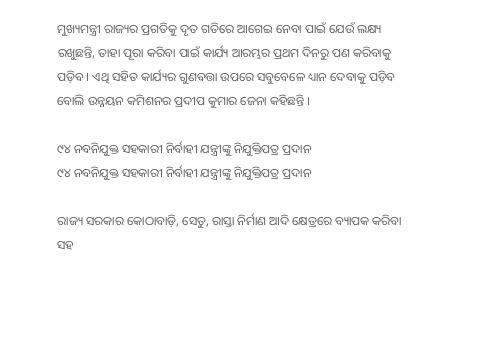ମୁଖ୍ୟମନ୍ତ୍ରୀ ରାଜ୍ୟର ପ୍ରଗତିକୁ ଦୃତ ଗତିରେ ଆଗେଇ ନେବା ପାଇଁ ଯେଉଁ ଲକ୍ଷ୍ୟ ରଖୁଛନ୍ତି, ତାହା ପୂରା କରିବା ପାଇଁ କାର୍ଯ୍ୟ ଆରମ୍ଭର ପ୍ରଥମ ଦିନରୁ ପଣ କରିବାକୁ ପଡ଼ିବ । ଏଥି ସହିତ କାର୍ଯ୍ୟର ଗୁଣବତ୍ତା ଉପରେ ସବୁବେଳେ ଧ୍ୟାନ ଦେବାକୁ ପଡ଼ିବ ବୋଲି ଉନ୍ନୟନ କମିଶନର ପ୍ରଦୀପ କୁମାର ଜେନା କହିଛନ୍ତି ।

୯୪ ନବନିଯୁକ୍ତ ସହକାରୀ ନିର୍ବାହୀ ଯନ୍ତ୍ରୀଙ୍କୁ ନିଯୁକ୍ତିପତ୍ର ପ୍ରଦାନ
୯୪ ନବନିଯୁକ୍ତ ସହକାରୀ ନିର୍ବାହୀ ଯନ୍ତ୍ରୀଙ୍କୁ ନିଯୁକ୍ତିପତ୍ର ପ୍ରଦାନ

ରାଜ୍ୟ ସରକାର କୋଠାବାଡ଼ି, ସେତୁ, ରାସ୍ତା ନିର୍ମାଣ ଆଦି କ୍ଷେତ୍ରରେ ବ୍ୟାପକ କରିବା ସହ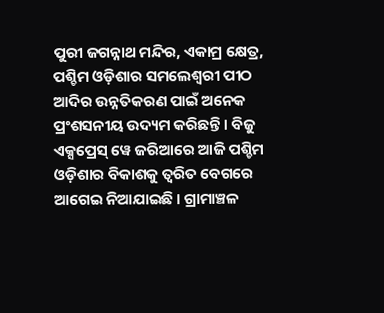ପୁରୀ ଜଗନ୍ନାଥ ମନ୍ଦିର, ଏକାମ୍ର କ୍ଷେତ୍ର, ପଶ୍ଚିମ ଓଡ଼ିଶାର ସମଲେଶ୍ବରୀ ପୀଠ ଆଦିର ଉନ୍ନତିକରଣ ପାଇଁ ଅନେକ ପ୍ରଂଶସନୀୟ ଉଦ୍ୟମ କରିଛନ୍ତି । ବିଜୁ ଏକ୍ସପ୍ରେସ୍ ୱେ ଜରିଆରେ ଆଜି ପଶ୍ଚିମ ଓଡ଼ିଶାର ବିକାଶକୁ ତ୍ବରିତ ବେଗରେ ଆଗେଇ ନିଆଯାଇଛି । ଗ୍ରାମାଞ୍ଚଳ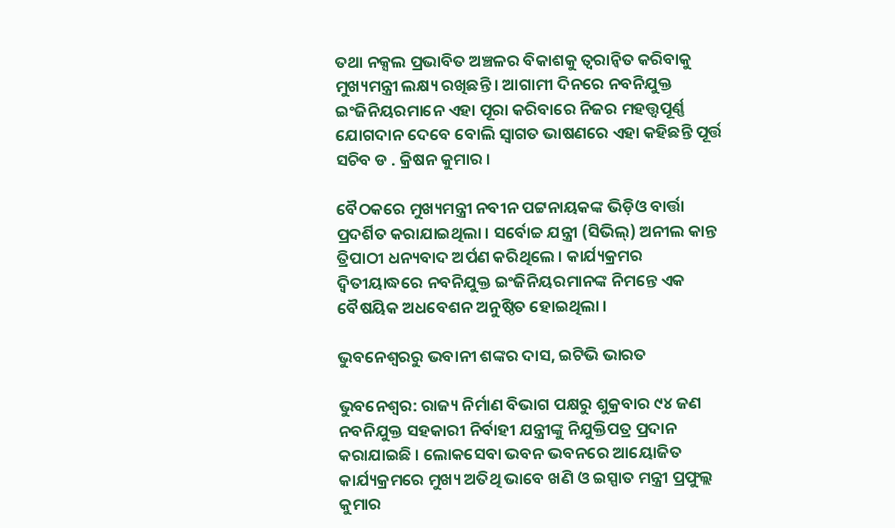ତଥା ନକ୍ସଲ ପ୍ରଭାବିତ ଅଞ୍ଚଳର ବିକାଶକୁ ତ୍ବରାନ୍ବିତ କରିବାକୁ ମୁଖ୍ୟମନ୍ତ୍ରୀ ଲକ୍ଷ୍ୟ ରଖିଛନ୍ତି । ଆଗାମୀ ଦିନରେ ନବନିଯୁକ୍ତ ଇଂଜିନିୟରମାନେ ଏହା ପୂରା କରିବାରେ ନିଜର ମହତ୍ତ୍ଵପୂର୍ଣ୍ଣ ଯୋଗଦାନ ଦେବେ ବୋଲି ସ୍ବାଗତ ଭାଷଣରେ ଏହା କହିଛନ୍ତି ପୂର୍ତ୍ତ ସଚିବ ଡ . କ୍ରିଷନ କୁମାର ।

ବୈଠକରେ ମୁଖ୍ୟମନ୍ତ୍ରୀ ନବୀନ ପଟ୍ଟନାୟକଙ୍କ ଭିଡ଼ିଓ ବାର୍ତ୍ତା ପ୍ରଦର୍ଶିତ କରାଯାଇଥିଲା । ସର୍ବୋଚ୍ଚ ଯନ୍ତ୍ରୀ (ସିଭିଲ୍) ଅନୀଲ କାନ୍ତ ତ୍ରିପାଠୀ ଧନ୍ୟବାଦ ଅର୍ପଣ କରିଥିଲେ । କାର୍ଯ୍ୟକ୍ରମର ଦ୍ବିତୀୟାଦ୍ଧରେ ନବନିଯୁକ୍ତ ଇଂଜିନିୟରମାନଙ୍କ ନିମନ୍ତେ ଏକ ବୈଷୟିକ ଅଧବେଶନ ଅନୁଷ୍ଠିତ ହୋଇଥିଲା ।

ଭୁବନେଶ୍ବରରୁ ଭବାନୀ ଶଙ୍କର ଦାସ, ଇଟିଭି ଭାରତ

ଭୁବନେଶ୍ବର: ରାଜ୍ୟ ନିର୍ମାଣ ବିଭାଗ ପକ୍ଷରୁ ଶୁକ୍ରବାର ୯୪ ଜଣ ନବନିଯୁକ୍ତ ସହକାରୀ ନିର୍ବାହୀ ଯନ୍ତ୍ରୀଙ୍କୁ ନିଯୁକ୍ତିପତ୍ର ପ୍ରଦାନ କରାଯାଇଛି । ଲୋକସେବା ଭବନ ଭବନରେ ଆୟୋଜିତ କାର୍ଯ୍ୟକ୍ରମରେ ମୁଖ୍ୟ ଅତିଥି ଭାବେ ଖଣି ଓ ଇସ୍ପାତ ମନ୍ତ୍ରୀ ପ୍ରଫୁଲ୍ଲ କୁମାର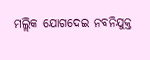ମଲ୍ଲିକ ଯୋଗଦେଇ ନବନିଯୁକ୍ତ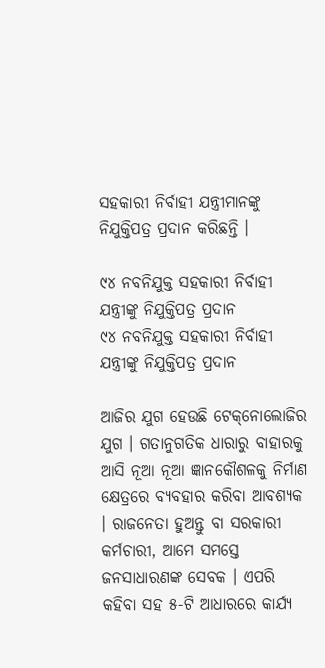ସହକାରୀ ନିର୍ବାହୀ ଯନ୍ତ୍ରୀମାନଙ୍କୁ ନିଯୁକ୍ତିପତ୍ର ପ୍ରଦାନ କରିଛନ୍ତି ।

୯୪ ନବନିଯୁକ୍ତ ସହକାରୀ ନିର୍ବାହୀ ଯନ୍ତ୍ରୀଙ୍କୁ ନିଯୁକ୍ତିପତ୍ର ପ୍ରଦାନ
୯୪ ନବନିଯୁକ୍ତ ସହକାରୀ ନିର୍ବାହୀ ଯନ୍ତ୍ରୀଙ୍କୁ ନିଯୁକ୍ତିପତ୍ର ପ୍ରଦାନ

ଆଜିର ଯୁଗ ହେଉଛି ଟେକ୍‌ନୋଲୋଜିର ଯୁଗ । ଗତାନୁଗତିକ ଧାରାରୁ ବାହାରକୁ ଆସି ନୂଆ ନୂଆ ଜ୍ଞାନକୌଶଳକୁ ନିର୍ମାଣ କ୍ଷେତ୍ରରେ ବ୍ୟବହାର କରିବା ଆବଶ୍ୟକ । ରାଜନେତା ହୁଅନ୍ତୁ ବା ସରକାରୀ କର୍ମଚାରୀ, ଆମେ ସମସ୍ତେ ଜନସାଧାରଣଙ୍କ ସେବକ । ଏପରି କହିବା ସହ ୫-ଟି ଆଧାରରେ କାର୍ଯ୍ୟ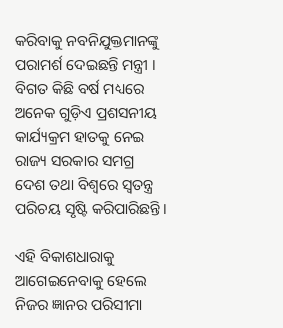କରିବାକୁ ନବନିଯୁକ୍ତମାନଙ୍କୁ ପରାମର୍ଶ ଦେଇଛନ୍ତି ମନ୍ତ୍ରୀ । ବିଗତ କିଛି ବର୍ଷ ମଧ୍ୟରେ ଅନେକ ଗୁଡ଼ିଏ ପ୍ରଶସନୀୟ କାର୍ଯ୍ୟକ୍ରମ ହାତକୁ ନେଇ ରାଜ୍ୟ ସରକାର ସମଗ୍ର ଦେଶ ତଥା ବିଶ୍ଵରେ ସ୍ଵତନ୍ତ୍ର ପରିଚୟ ସୃଷ୍ଟି କରିପାରିଛନ୍ତି।

ଏହି ବିକାଶଧାରାକୁ ଆଗେଇନେବାକୁ ହେଲେ ନିଜର ଜ୍ଞାନର ପରିସୀମା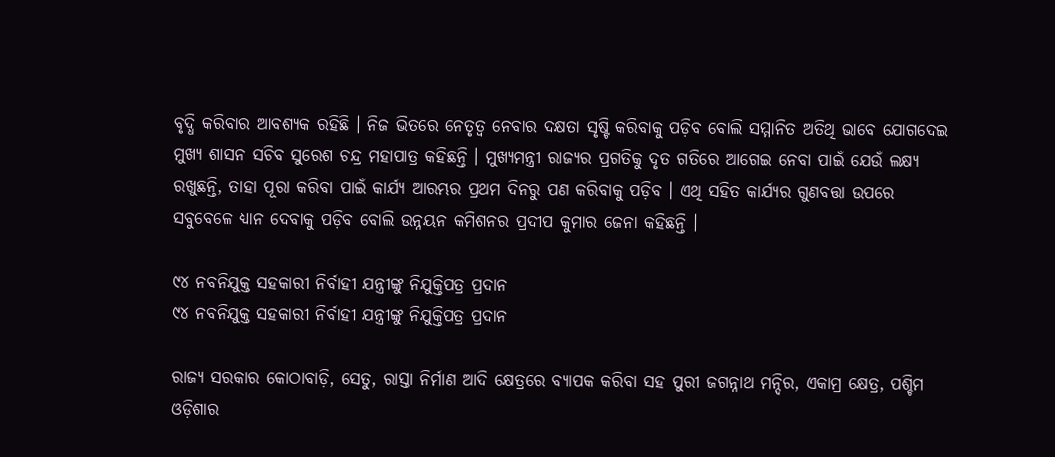ବୃଦ୍ଧି କରିବାର ଆବଶ୍ୟକ ରହିଛି । ନିଜ ଭିତରେ ନେତୃତ୍ବ ନେବାର ଦକ୍ଷତା ସୃଷ୍ଟି କରିବାକୁ ପଡ଼ିବ ବୋଲି ସମ୍ମାନିତ ଅତିଥି ଭାବେ ଯୋଗଦେଇ ମୁଖ୍ୟ ଶାସନ ସଚିବ ସୁରେଶ ଚନ୍ଦ୍ର ମହାପାତ୍ର କହିଛନ୍ତି । ମୁଖ୍ୟମନ୍ତ୍ରୀ ରାଜ୍ୟର ପ୍ରଗତିକୁ ଦୃତ ଗତିରେ ଆଗେଇ ନେବା ପାଇଁ ଯେଉଁ ଲକ୍ଷ୍ୟ ରଖୁଛନ୍ତି, ତାହା ପୂରା କରିବା ପାଇଁ କାର୍ଯ୍ୟ ଆରମ୍ଭର ପ୍ରଥମ ଦିନରୁ ପଣ କରିବାକୁ ପଡ଼ିବ । ଏଥି ସହିତ କାର୍ଯ୍ୟର ଗୁଣବତ୍ତା ଉପରେ ସବୁବେଳେ ଧ୍ୟାନ ଦେବାକୁ ପଡ଼ିବ ବୋଲି ଉନ୍ନୟନ କମିଶନର ପ୍ରଦୀପ କୁମାର ଜେନା କହିଛନ୍ତି ।

୯୪ ନବନିଯୁକ୍ତ ସହକାରୀ ନିର୍ବାହୀ ଯନ୍ତ୍ରୀଙ୍କୁ ନିଯୁକ୍ତିପତ୍ର ପ୍ରଦାନ
୯୪ ନବନିଯୁକ୍ତ ସହକାରୀ ନିର୍ବାହୀ ଯନ୍ତ୍ରୀଙ୍କୁ ନିଯୁକ୍ତିପତ୍ର ପ୍ରଦାନ

ରାଜ୍ୟ ସରକାର କୋଠାବାଡ଼ି, ସେତୁ, ରାସ୍ତା ନିର୍ମାଣ ଆଦି କ୍ଷେତ୍ରରେ ବ୍ୟାପକ କରିବା ସହ ପୁରୀ ଜଗନ୍ନାଥ ମନ୍ଦିର, ଏକାମ୍ର କ୍ଷେତ୍ର, ପଶ୍ଚିମ ଓଡ଼ିଶାର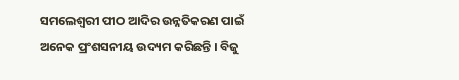ସମଲେଶ୍ବରୀ ପୀଠ ଆଦିର ଉନ୍ନତିକରଣ ପାଇଁ ଅନେକ ପ୍ରଂଶସନୀୟ ଉଦ୍ୟମ କରିଛନ୍ତି । ବିଜୁ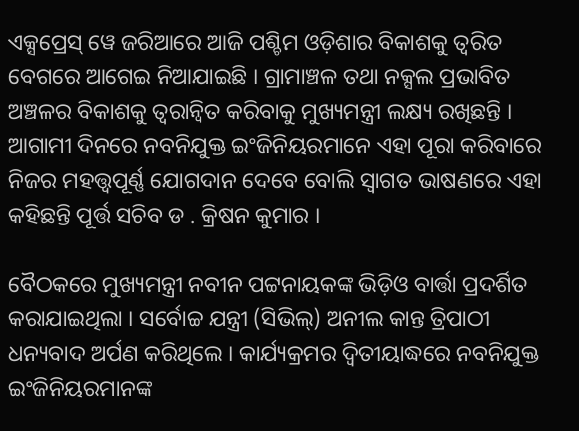ଏକ୍ସପ୍ରେସ୍ ୱେ ଜରିଆରେ ଆଜି ପଶ୍ଚିମ ଓଡ଼ିଶାର ବିକାଶକୁ ତ୍ବରିତ ବେଗରେ ଆଗେଇ ନିଆଯାଇଛି । ଗ୍ରାମାଞ୍ଚଳ ତଥା ନକ୍ସଲ ପ୍ରଭାବିତ ଅଞ୍ଚଳର ବିକାଶକୁ ତ୍ବରାନ୍ବିତ କରିବାକୁ ମୁଖ୍ୟମନ୍ତ୍ରୀ ଲକ୍ଷ୍ୟ ରଖିଛନ୍ତି । ଆଗାମୀ ଦିନରେ ନବନିଯୁକ୍ତ ଇଂଜିନିୟରମାନେ ଏହା ପୂରା କରିବାରେ ନିଜର ମହତ୍ତ୍ଵପୂର୍ଣ୍ଣ ଯୋଗଦାନ ଦେବେ ବୋଲି ସ୍ବାଗତ ଭାଷଣରେ ଏହା କହିଛନ୍ତି ପୂର୍ତ୍ତ ସଚିବ ଡ . କ୍ରିଷନ କୁମାର ।

ବୈଠକରେ ମୁଖ୍ୟମନ୍ତ୍ରୀ ନବୀନ ପଟ୍ଟନାୟକଙ୍କ ଭିଡ଼ିଓ ବାର୍ତ୍ତା ପ୍ରଦର୍ଶିତ କରାଯାଇଥିଲା । ସର୍ବୋଚ୍ଚ ଯନ୍ତ୍ରୀ (ସିଭିଲ୍) ଅନୀଲ କାନ୍ତ ତ୍ରିପାଠୀ ଧନ୍ୟବାଦ ଅର୍ପଣ କରିଥିଲେ । କାର୍ଯ୍ୟକ୍ରମର ଦ୍ବିତୀୟାଦ୍ଧରେ ନବନିଯୁକ୍ତ ଇଂଜିନିୟରମାନଙ୍କ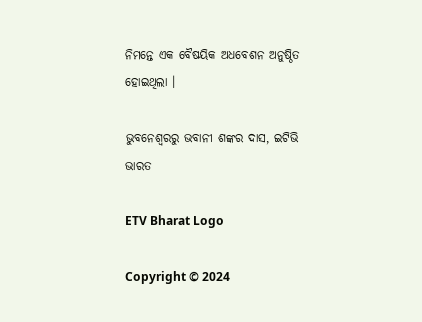ନିମନ୍ତେ ଏକ ବୈଷୟିକ ଅଧବେଶନ ଅନୁଷ୍ଠିତ ହୋଇଥିଲା ।

ଭୁବନେଶ୍ବରରୁ ଭବାନୀ ଶଙ୍କର ଦାସ, ଇଟିଭି ଭାରତ

ETV Bharat Logo

Copyright © 2024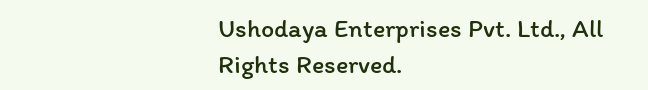Ushodaya Enterprises Pvt. Ltd., All Rights Reserved.